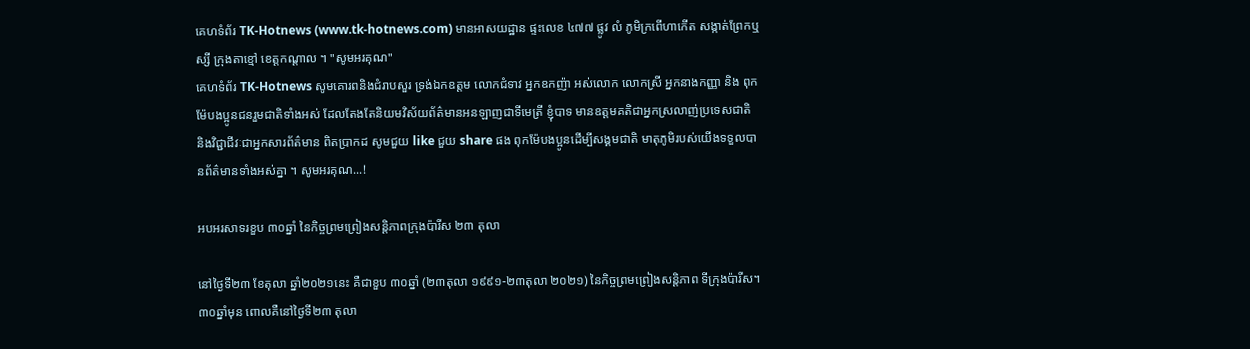គេហទំព័រ TK-Hotnews (www.tk-hotnews.com) មានអាសយដ្ឋាន ផ្ទះលេខ ៤៧៧ ផ្លូវ លំ ភូមិក្រពើហាកើត សង្កាត់ព្រែកឬស្សី ក្រុងតាខ្មៅ ខេត្តកណ្តាល ។ "សូមអរគុណ"
គេហទំព័រ TK-Hotnews សូមគោរពនិងជំរាបសួរ ទ្រង់ឯកឧត្តម លោកជំទាវ អ្នកឧកញ៉ា អស់លោក លោកស្រី អ្នកនាងកញ្ញា និង ពុកម៉ែបងប្អូនជនរួមជាតិទាំងអស់ ដែលតែងតែនិយមវិស័យព័ត៌មានអនឡាញជាទីមេត្រី ខ្ញុំបាទ មានឧត្តមគតិជាអ្នកស្រលាញ់ប្រទេសជាតិ និងវិជ្ជាជីវៈជាអ្នកសារព័ត៌មាន ពិតប្រាកដ សូមជួយ like ជួយ share ផង ពុកម៉ែបងប្អូនដើម្បីសង្គមជាតិ មាតុភូមិរបស់យើងទទួលបានព័ត៌មានទាំងអស់គ្នា ។ សូមអរគុណ...!

អបអរសាទរខួប ៣០ឆ្នាំ នៃកិច្ចព្រមព្រៀងសន្តិភាពក្រុងប៉ារីស ២៣ តុលា

នៅថ្ងៃទី២៣ ខែតុលា ឆ្នាំ២០២១នេះ គឺជាខួប ៣០ឆ្នាំ (២៣តុលា ១៩៩១-២៣តុលា ២០២១) នៃកិច្ចព្រមព្រៀងសន្តិភាព ទីក្រុងប៉ារីស។ ៣០ឆ្នាំមុន ពោលគឺនៅថ្ងៃទី២៣ តុលា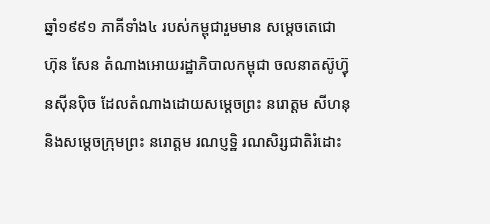ឆ្នាំ១៩៩១ ភាគីទាំង៤ របស់កម្ពុជារួមមាន សម្តេចតេជោ ហ៊ុន សែន តំណាងអោយរដ្ឋាភិបាលកម្ពុជា ចលនាតស៊ូហ៊្វុនស៊ីនប៉ិច ដែលតំណាងដោយសម្តេចព្រះ នរោត្តម សីហនុ និងសម្តេចក្រុមព្រះ នរោត្តម រណប្ញទ្ឋិ រណសិរ្សជាតិរំដោះ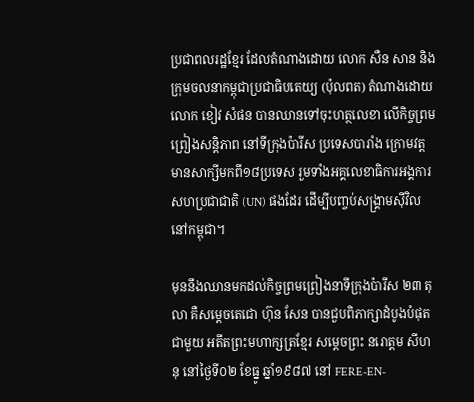ប្រជាពលរដ្ឋខ្មែរ ដែលតំណាងដោយ លោក សឺន សាន និង ក្រុមចលនាកម្ពុជាប្រជាធិបតេយ្យ (ប៉ុលពត) តំណាងដោយ លោក ខៀវ សំផន បានឈានទៅចុះហត្ថលេខា លើកិច្ចព្រមព្រៀងសន្តិភាព នៅទីក្រុងប៉ារីស ប្រទេសបារាំង ក្រោមវត្តមានសាក្សីមកពី១៨ប្រទេស រួមទាំងអគ្គលេខាធិការអង្គការសហប្រជាជាតិ (UN) ផងដែរ ដើម្បីបញ្ចប់សង្រ្គាមស៊ីវិលនៅកម្ពុជា។

មុននឹងឈានមកដល់កិច្ចព្រមព្រៀងនាទីក្រុងប៉ារីស ២៣ តុលា គឺសម្តេចតេជោ ហ៊ុន សែន បានជួបពិភាក្សាដំបូងបំផុតជាមួយ អតីតព្រះមហាក្សត្រខ្មែរ សម្តេចព្រះ នរោត្តម សីហនុ នៅថ្ងៃទី០២ ខែធ្នូ ឆ្នាំ១៩៨៧ នៅ FERE-EN-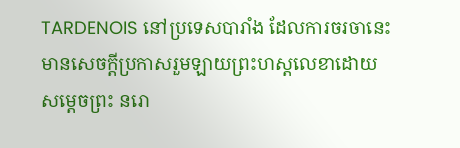TARDENOIS នៅប្រទេសបារាំង ដែលការចរចានេះ មានសេចក្តីប្រកាសរួមឡាយព្រះហស្តលេខាដោយ សម្តេចព្រះ នរោ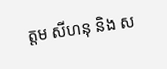ត្តម សីហនុ និង ស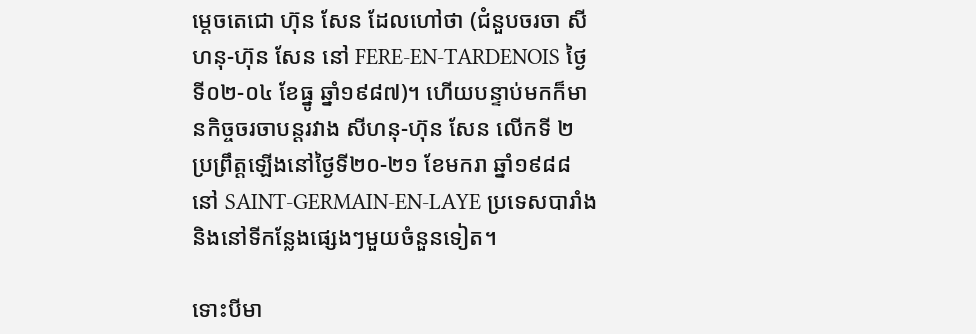ម្តេចតេជោ ហ៊ុន សែន ដែលហៅថា (ជំនួបចរចា សីហនុ-ហ៊ុន សែន នៅ FERE-EN-TARDENOIS ថ្ងៃទី០២-០៤ ខែធ្នូ ឆ្នាំ១៩៨៧)។ ហើយបន្ទាប់មកក៏មានកិច្ចចរចាបន្តរវាង សីហនុ-ហ៊ុន សែន លើកទី ២ ប្រព្រឹត្តឡើងនៅថ្ងៃទី២០-២១ ខែមករា ឆ្នាំ១៩៨៨ នៅ SAINT-GERMAIN-EN-LAYE ប្រទេសបារាំង និងនៅទីកន្លែងផ្សេងៗមួយចំនួនទៀត។

ទោះបីមា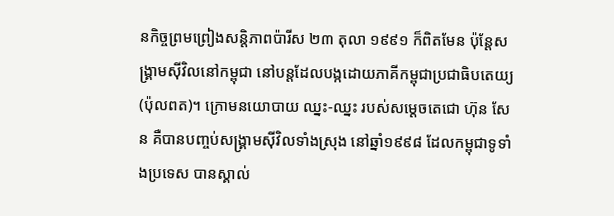នកិច្ចព្រមព្រៀងសន្តិភាពប៉ារីស ២៣ តុលា ១៩៩១ ក៏ពិតមែន ប៉ុន្តែសង្រ្គាមស៊ីវិលនៅកម្ពុជា នៅបន្តដែលបង្កដោយភាគីកម្ពុជាប្រជាធិបតេយ្យ (ប៉ុលពត)។ ក្រោមនយោបាយ ឈ្នះ-ឈ្នះ របស់សម្តេចតេជោ ហ៊ុន សែន គឺបានបញ្ចប់សង្រ្គាមស៊ីវិលទាំងស្រុង នៅឆ្នាំ១៩៩៨ ដែលកម្ពុជាទូទាំងប្រទេស បានស្គាល់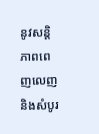នូវសន្តិភាពពេញលេញ និងសំបូរ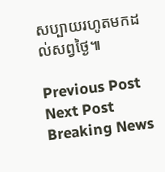សប្បាយរហូតមកដល់សព្វថ្ងៃ៕

Previous Post Next Post
Breaking News